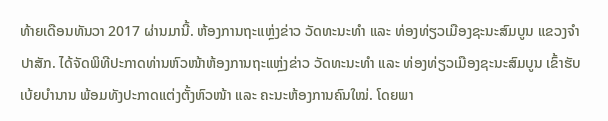ທ້າຍເດືອນທັນວາ 2017 ຜ່ານມານີ້. ຫ້ອງການຖະແຫຼ່ງຂ່າວ ວັດທະນະທຳ ແລະ ທ່ອງທ່ຽວເມືອງຊະນະສົມບູນ ແຂວງຈຳປາສັກ. ໄດ້ຈັດພິທີປະກາດທ່ານຫົວໜ້າຫ້ອງການຖະແຫຼ່ງຂ່າວ ວັດທະນະທຳ ແລະ ທ່ອງທ່ຽວເມືອງຊະນະສົມບູນ ເຂົ້າຮັບເບ້ຍບຳນານ ພ້ອມທັງປະກາດແຕ່ງຕັ້ງຫົວໜ້າ ແລະ ຄະນະຫ້ອງການຄົນໃໝ່. ໂດຍພາ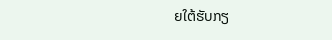ຍໃຕ້ຮັບກຽ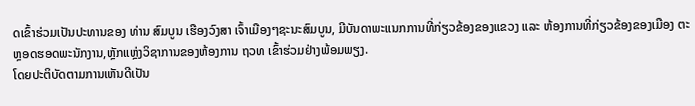ດເຂົ້າຮ່ວມເປັນປະທານຂອງ ທ່ານ ສົມບູນ ເຮືອງວົງສາ ເຈົ້າເມືອງໆຊະນະສົມບູນ, ມີບັນດາພະແນກການທີ່ກ່ຽວຂ້ອງຂອງແຂວງ ແລະ ຫ້ອງການທີ່ກ່ຽວຂ້ອງຂອງເມືອງ ຕະຫຼອດຮອດພະນັກງານ,ຫຼັກແຫຼ່ງວິຊາການຂອງຫ້ອງການ ຖວທ ເຂົ້າຮ່ວມຢ່າງພ້ອມພຽງ.
ໂດຍປະຕິບັດຕາມການເຫັນດີເປັນ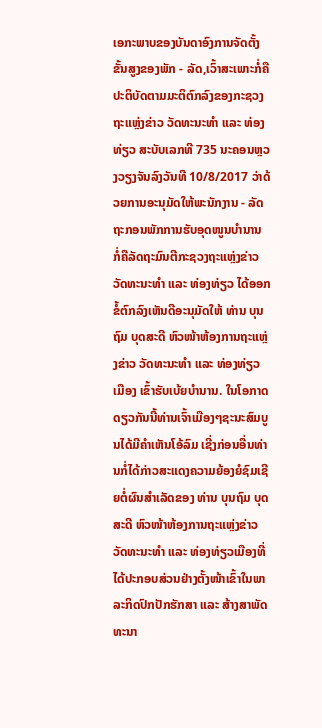ເອກະພາບຂອງບັນດາອົງການຈັດຕັ້ງຂັ້ນສູງຂອງພັກ - ລັດ,ເວົ້າສະເພາະກໍ່ຄືປະຕິບັດຕາມມະຕິຕົກລົງຂອງກະຊວງຖະແຫຼ່ງຂ່າວ ວັດທະນະທຳ ແລະ ທ່ອງທ່ຽວ ສະບັບເລກທີ 735 ນະຄອນຫຼວງວຽງຈັນລົງວັນທີ 10/8/2017 ວ່າດ້ວຍການອະນຸມັດໃຫ້ພະນັກງານ - ລັດຖະກອນພັກການຮັບອຸດໜູນບໍານານ ກໍ່ຄືລັດຖະມົນຕີກະຊວງຖະແຫຼ່ງຂ່າວ ວັດທະນະທຳ ແລະ ທ່ອງທ່ຽວ ໄດ້ອອກຂໍ້ຕົກລົງເຫັນດີອະນຸມັດໃຫ້ ທ່ານ ບຸນຖົມ ບຸດສະດີ ຫົວໜ້າຫ້ອງການຖະແຫຼ່ງຂ່າວ ວັດທະນະທຳ ແລະ ທ່ອງທ່ຽວເມືອງ ເຂົ້າຮັບເບ້ຍບໍານານ. ໃນໂອກາດດຽວກັນນີ້ທ່ານເຈົ້າເມືອງໆຊະນະສົມບູນໄດ້ມີຄໍາເຫັນໂອ້ລົມ ເຊີ່ງກ່ອນອື່ນທ່ານກໍ່ໄດ້ກ່າວສະແດງຄວາມຍ້ອງຍໍຊົມເຊີຍຕໍ່ຜົນສຳເລັດຂອງ ທ່ານ ບຸນຖົມ ບຸດສະດີ ຫົວໜ້າຫ້ອງການຖະແຫຼ່ງຂ່າວ ວັດທະນະທຳ ແລະ ທ່ອງທ່ຽວເມືອງທີ່ໄດ້ປະກອບສ່ວນຢ່າງຕັ້ງໜ້າເຂົ້າໃນພາລະກິດປົກປັກຮັກສາ ແລະ ສ້າງສາພັດທະນາ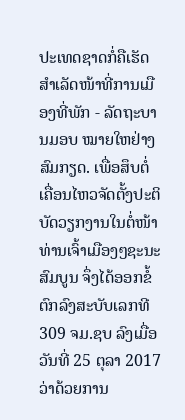ປະເທດຊາດກໍ່ຄືເຮັດສຳເລັດໜ້າທີ່ການເມືອງທີ່ພັກ - ລັດຖະບານມອບ ໝາຍໃຫຢ່າງສົມກຽດ. ເພື່ອສຶບຕໍ່ເຄື່ອນໄຫວຈັດຕັ້ງປະຕິບັດວຽກງານໃນຕໍ່ໜ້າທ່ານເຈົ້າເມືອງໆຊະນະສົມບູນ ຈຶ່ງໄດ້ອອກຂໍ້ຕົກລົງສະບັບເລກທີ 309 ຈມ.ຊບ ລົງເມື່ອວັນທີ່ 25 ຕຸລາ 2017 ວ່າດ້ວຍການ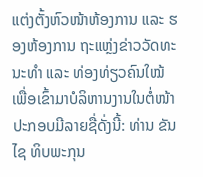ແຕ່ງຕັ້ງຫົວໜ້າຫ້ອງການ ແລະ ຮອງຫ້ອງການ ຖະແຫຼ່ງຂ່າວວັດທະນະທຳ ແລະ ທ່ອງທ່ຽວຄົນໃໝ້ ເພື່ອເຂົ້າມາບໍລິຫານງານໃນຕໍ່ໜ້າປະກອບມີລາຍຊື່ດັ່ງນີ້: ທ່ານ ຂັນໄຊ ທິບພະກຸນ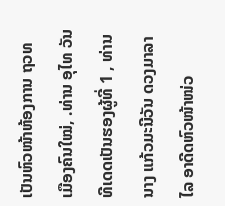ເປັນຫົວໜ້າຫ້ອງການ ຖວທ ເມືອງຄົນໃໝ່, .ທ່ານ ອຸໄທ ວັນທີເດດເປັນຮອງຜູ້ທີ່ 1 , ທ່ານນາງ ແກ້ວມະນີວັນ ດວງມາລາໄລ ອາດີດຫົວໜ້າໜ່ວ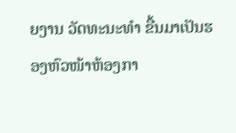ຍງານ ວັດທະນະທຳ ຂື້ນມາເປັນຮອງຫົວໜ້າຫ້ອງກາ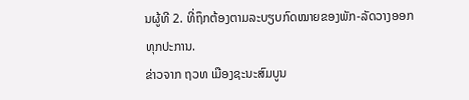ນຜູ້ທີ 2. ທີ່ຖຶກຕ້ອງຕາມລະບຽບກົດໝາຍຂອງພັກ-ລັດວາງອອກທຸກປະການ.
ຂ່າວຈາກ ຖວທ ເມືອງຊະນະສົມບູນ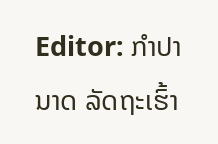Editor: ກຳປານາດ ລັດຖະເຮົ້າ